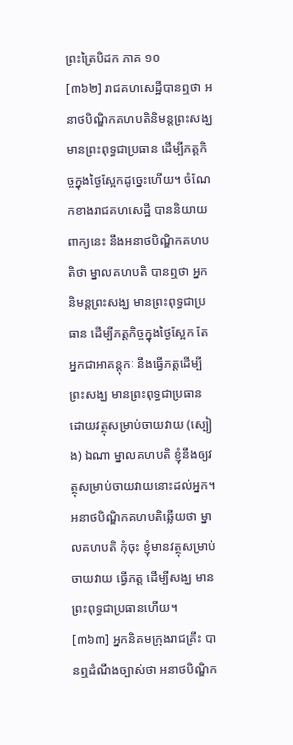ព្រះត្រៃបិដក ភាគ ១០
[៣៦២] រាជគហសេដ្ឋីបានឮថា អនាថបិណ្ឌិកគហបតិនិមន្តព្រះសង្ឃ មានព្រះពុទ្ធជាប្រធាន ដើម្បីភត្តកិច្ចក្នុងថ្ងៃស្អែកដូច្នេះហើយ។ ចំណែកខាងរាជគហសេដ្ឋី បាននិយាយពាក្យនេះ នឹងអនាថបិណ្ឌិកគហបតិថា ម្នាលគហបតិ បានឮថា អ្នកនិមន្តព្រះសង្ឃ មានព្រះពុទ្ធជាប្រធាន ដើម្បីភត្តកិច្ចក្នុងថ្ងៃស្អែក តែអ្នកជាអាគន្តុកៈ នឹងធ្វើភត្តដើម្បីព្រះសង្ឃ មានព្រះពុទ្ធជាប្រធានដោយវត្ថុសម្រាប់ចាយវាយ (ស្បៀង) ឯណា ម្នាលគហបតិ ខ្ញុំនឹងឲ្យវត្ថុសម្រាប់ចាយវាយនោះដល់អ្នក។ អនាថបិណ្ឌិកគហបតិឆ្លើយថា ម្នាលគហបតិ កុំចុះ ខ្ញុំមានវត្ថុសម្រាប់ចាយវាយ ធ្វើភត្ត ដើម្បីសង្ឃ មានព្រះពុទ្ធជាប្រធានហើយ។
[៣៦៣] អ្នកនិគមក្រុងរាជគ្រឹះ បានឮដំណឹងច្បាស់ថា អនាថបិណ្ឌិក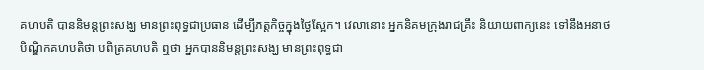គហបតិ បាននិមន្តព្រះសង្ឃ មានព្រះពុទ្ធជាប្រធាន ដើម្បីភត្តកិច្ចក្នុងថ្ងៃស្អែក។ វេលានោះ អ្នកនិគមក្រុងរាជគ្រឹះ និយាយពាក្យនេះ ទៅនឹងអនាថបិណ្ឌិកគហបតិថា បពិត្រគហបតិ ឮថា អ្នកបាននិមន្តព្រះសង្ឃ មានព្រះពុទ្ធជា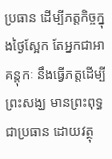ប្រធាន ដើម្បីភត្តកិច្ចក្នុងថ្ងៃស្អែក តែអ្នកជាអាគន្តុកៈ នឹងធ្វើភត្តដើម្បីព្រះសង្ឃ មានព្រះពុទ្ធជាប្រធាន ដោយវត្ថុ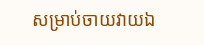សម្រាប់ចាយវាយឯ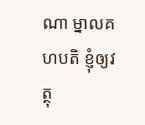ណា ម្នាលគហបតិ ខ្ញុំឲ្យវត្ថុ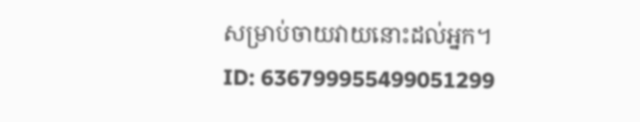សម្រាប់ចាយវាយនោះដល់អ្នក។
ID: 636799955499051299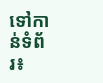ទៅកាន់ទំព័រ៖